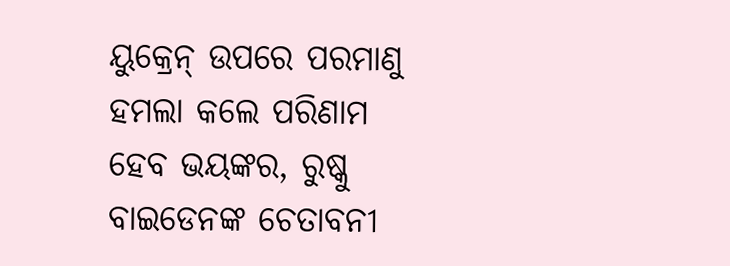ୟୁକ୍ରେନ୍ ଉପରେ ପରମାଣୁ ହମଲା କଲେ ପରିଣାମ ହେବ ଭୟଙ୍କର, ରୁଷ୍କୁ ବାଇଡେନଙ୍କ ଚେତାବନୀ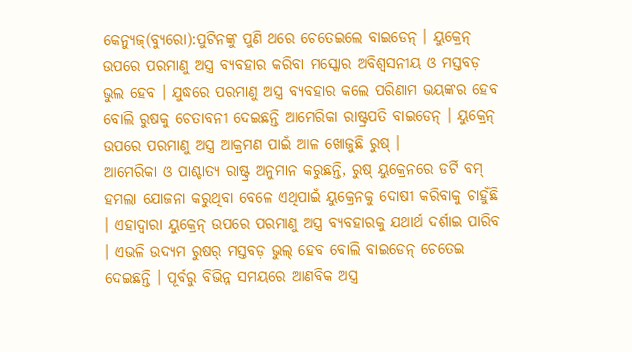କେନ୍ୟୁଜ୍(ବ୍ୟୁରୋ):ପୁଟିନଙ୍କୁ ପୁଣି ଥରେ ଚେତେଇଲେ ବାଇଡେନ୍ । ୟୁକ୍ରେନ୍ ଉପରେ ପରମାଣୁ ଅସ୍ତ୍ର ବ୍ୟବହାର କରିବା ମସ୍କୋର ଅବିଶ୍ୱସନୀୟ ଓ ମସ୍ତବଡ଼ ଭୁଲ ହେବ । ଯୁଦ୍ଧରେ ପରମାଣୁ ଅସ୍ତ୍ର ବ୍ୟବହାର କଲେ ପରିଣାମ ଭୟଙ୍କର ହେବ ବୋଲି ରୁଷକୁ ଚେତାବନୀ ଦେଇଛନ୍ତି ଆମେରିକା ରାଷ୍ଟ୍ରପତି ବାଇଡେନ୍ । ୟୁକ୍ରେନ୍ ଉପରେ ପରମାଣୁ ଅସ୍ତ୍ର ଆକ୍ରମଣ ପାଇଁ ଆଳ ଖୋଜୁଛି ରୁଷ୍ ।
ଆମେରିକା ଓ ପାଶ୍ଚାତ୍ୟ ରାଷ୍ଟ୍ର ଅନୁମାନ କରୁଛନ୍ତି, ରୁଷ୍ ୟୁକ୍ରେନରେ ଡର୍ଟି ବମ୍ ହମଲା ଯୋଜନା କରୁଥିବା ବେଳେ ଏଥିପାଇଁ ୟୁକ୍ରେନକୁ ଦୋଷୀ କରିବାକୁ ଚାହୁଁଛି । ଏହାଦ୍ୱାରା ୟୁକ୍ରେନ୍ ଉପରେ ପରମାଣୁ ଅସ୍ତ୍ର ବ୍ୟବହାରକୁ ଯଥାର୍ଥ ଦର୍ଶାଇ ପାରିବ । ଏଭଳି ଉଦ୍ୟମ ରୁଷର୍ ମସ୍ତବଡ଼ ଭୁଲ୍ ହେବ ବୋଲି ବାଇଡେନ୍ ଚେତେଇ ଦେଇଛନ୍ତି । ପୂର୍ବରୁ ବିଭିନ୍ନ ସମୟରେ ଆଣବିକ ଅସ୍ତ୍ର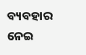ବ୍ୟବହାର ନେଇ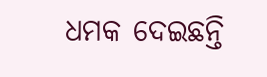ଧମକ ଦେଇଛନ୍ତି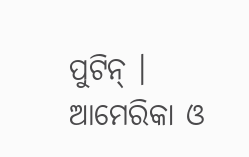ପୁଟିନ୍ । ଆମେରିକା ଓ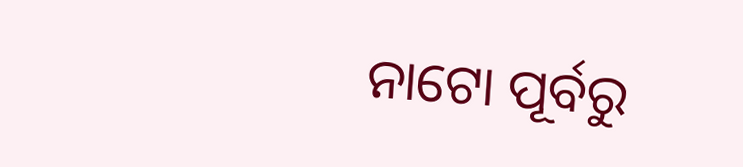ନାଟୋ ପୂର୍ବରୁ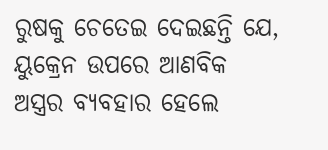ରୁଷକୁ ଚେତେଇ ଦେଇଛନ୍ତି ଯେ, ୟୁକ୍ରେନ ଉପରେ ଆଣବିକ ଅସ୍ତ୍ରର ବ୍ୟବହାର ହେଲେ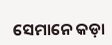ସେମାନେ କଡ଼ା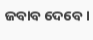ଜବାବ ଦେବେ ।